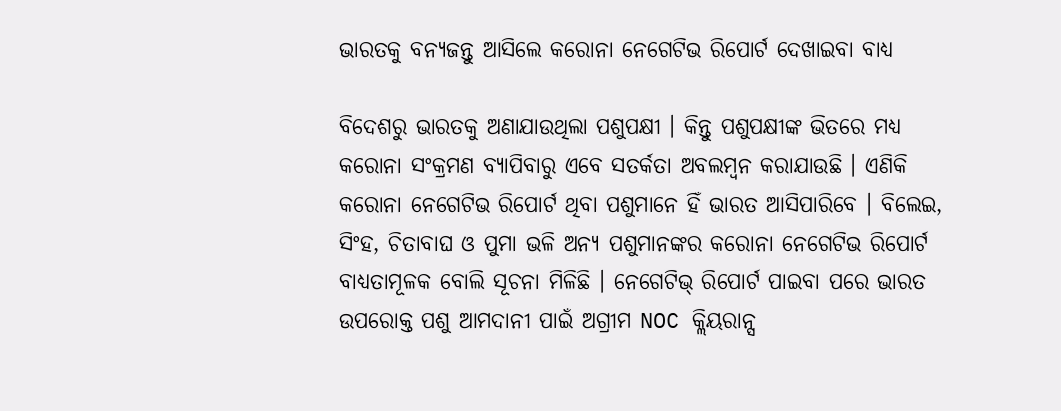ଭାରତକୁ ବନ୍ୟଜନ୍ତୁ ଆସିଲେ କରୋନା ନେଗେଟିଭ ରିପୋର୍ଟ ଦେଖାଇବା ବାଧ୍ୟ

ବିଦେଶରୁ ଭାରତକୁ ଅଣାଯାଉଥିଲା ପଶୁପକ୍ଷୀ । କିନ୍ତୁ ପଶୁପକ୍ଷୀଙ୍କ ଭିତରେ ମଧ୍ୟ କରୋନା ସଂକ୍ରମଣ ବ୍ୟାପିବାରୁ ଏବେ ସତର୍କତା ଅବଲମ୍ବନ କରାଯାଉଛି । ଏଣିକି କରୋନା ନେଗେଟିଭ ରିପୋର୍ଟ ଥିବା ପଶୁମାନେ ହିଁ ଭାରତ ଆସିପାରିବେ । ବିଲେଇ, ସିଂହ, ଚିତାବାଘ ଓ ପୁମା ଭଳି ଅନ୍ୟ ପଶୁମାନଙ୍କର କରୋନା ନେଗେଟିଭ ରିପୋର୍ଟ ବାଧ୍ୟତାମୂଳକ ବୋଲି ସୂଚନା ମିଳିଛି । ନେଗେଟିଭ୍ ରିପୋର୍ଟ ପାଇବା ପରେ ଭାରତ ଉପରୋକ୍ତ ପଶୁ ଆମଦାନୀ ପାଇଁ ଅଗ୍ରୀମ NOC କ୍ଲିୟରାନ୍ସ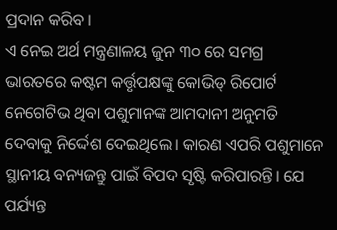ପ୍ରଦାନ କରିବ ।
ଏ ନେଇ ଅର୍ଥ ମନ୍ତ୍ରଣାଳୟ ଜୁନ ୩୦ ରେ ସମଗ୍ର ଭାରତରେ କଷ୍ଟମ କର୍ତ୍ତୃପକ୍ଷଙ୍କୁ କୋଭିଡ୍ ରିପୋର୍ଟ ନେଗେଟିଭ ଥିବା ପଶୁମାନଙ୍କ ଆମଦାନୀ ଅନୁମତି ଦେବାକୁ ନିର୍ଦ୍ଦେଶ ଦେଇଥିଲେ। କାରଣ ଏପରି ପଶୁମାନେ ସ୍ଥାନୀୟ ବନ୍ୟଜନ୍ତୁ ପାଇଁ ବିପଦ ସୃଷ୍ଟି କରିପାରନ୍ତି। ଯେ ପର୍ଯ୍ୟନ୍ତ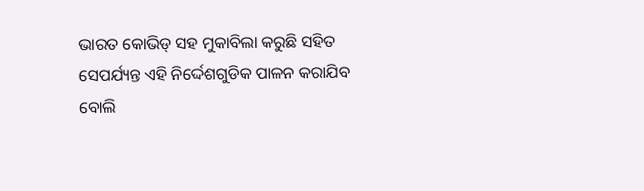ଭାରତ କୋଭିଡ୍ ସହ ମୁକାବିଲା କରୁଛି ସହିତ ସେପର୍ଯ୍ୟନ୍ତ ଏହି ନିର୍ଦ୍ଦେଶଗୁଡିକ ପାଳନ କରାଯିବ ବୋଲି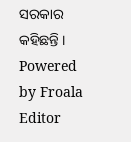ସରକାର କହିଛନ୍ତି ।
Powered by Froala Editor